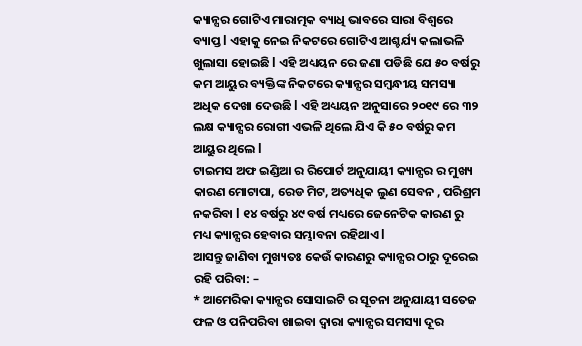କ୍ୟାନ୍ସର ଗୋଟିଏ ମାରାତ୍ମକ ବ୍ୟାଧି ଭାବରେ ସାରା ବିଶ୍ୱରେ ବ୍ୟାପ୍ତ l ଏହାକୁ ନେଇ ନିକଟରେ ଗୋଟିଏ ଆଶ୍ଚର୍ଯ୍ୟ କଲାଭଳି ଖୁଲାସା ହୋଇଛି l ଏହି ଅଧ୍ୟୟନ ରେ ଜଣା ପଡିଛି ଯେ ୫୦ ବର୍ଷରୁ କମ ଆୟୁର ବ୍ୟକ୍ତିଙ୍କ ନିକଟରେ କ୍ୟାନ୍ସର ସମ୍ବନ୍ଧୀୟ ସମସ୍ୟା ଅଧିକ ଦେଖା ଦେଉଛି l ଏହି ଅଧ୍ୟୟନ ଅନୁସାରେ ୨୦୧୯ ରେ ୩୨ ଲକ୍ଷ କ୍ୟାନ୍ସର ରୋଗୀ ଏଭଳି ଥିଲେ ଯିଏ କି ୫୦ ବର୍ଷରୁ କମ ଆୟୁର ଥିଲେ l
ଟାଇମସ ଅଫ ଇଣ୍ଡିଆ ର ରିପୋର୍ଟ ଅନୁଯାୟୀ କ୍ୟାନ୍ସର ର ମୁଖ୍ୟ କାରଣ ମୋଟାପା, ରେଡ ମିଟ, ଅତ୍ୟଧିକ ଲୁଣ ସେବନ , ପରିଶ୍ରମ ନକରିବା l ୧୪ ବର୍ଷରୁ ୪୯ ବର୍ଷ ମଧ୍ୟରେ ଜେନେଟିକ କାରଣ ରୁ ମଧ୍ୟ କ୍ୟାନ୍ସର ହେବାର ସମ୍ଭାବନା ରହିଥାଏ l
ଆସନ୍ତୁ ଜାଣିବା ମୁଖ୍ୟତଃ କେଉଁ କାରଣରୁ କ୍ୟାନ୍ସର ଠାରୁ ଦୂରେଇ ରହି ପରିବା: –
* ଆମେରିକା କ୍ୟାନ୍ସର ସୋସାଇଟି ର ସୂଚନା ଅନୁଯାୟୀ ସତେଜ ଫଳ ଓ ପନିପରିବା ଖାଇବା ଦ୍ୱାରା କ୍ୟାନ୍ସର ସମସ୍ୟା ଦୂର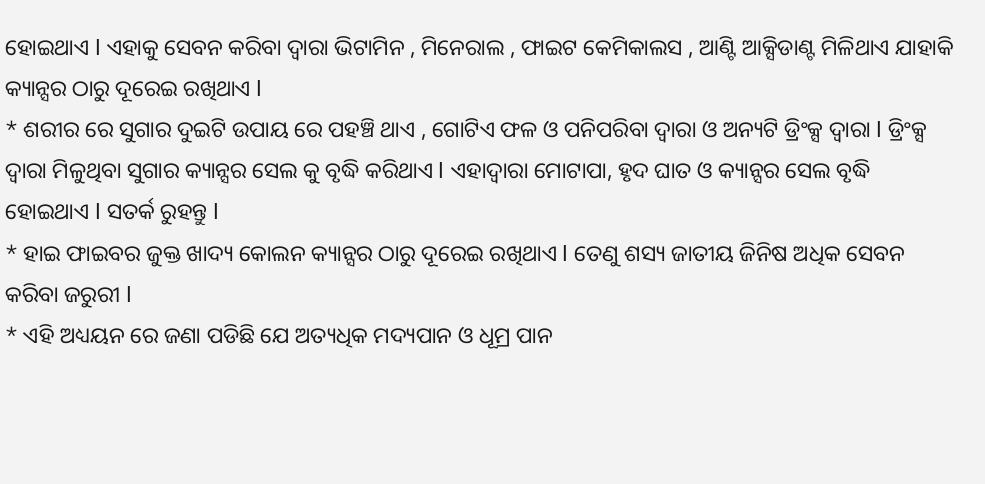ହୋଇଥାଏ l ଏହାକୁ ସେବନ କରିବା ଦ୍ୱାରା ଭିଟାମିନ , ମିନେରାଲ , ଫାଇଟ କେମିକାଲସ , ଆଣ୍ଟି ଆକ୍ସିଡାଣ୍ଟ ମିଳିଥାଏ ଯାହାକି କ୍ୟାନ୍ସର ଠାରୁ ଦୂରେଇ ରଖିଥାଏ l
* ଶରୀର ରେ ସୁଗାର ଦୁଇଟି ଉପାୟ ରେ ପହଞ୍ଚି ଥାଏ , ଗୋଟିଏ ଫଳ ଓ ପନିପରିବା ଦ୍ୱାରା ଓ ଅନ୍ୟଟି ଡ୍ରିଂକ୍ସ ଦ୍ୱାରା l ଡ୍ରିଂକ୍ସ ଦ୍ୱାରା ମିଳୁଥିବା ସୁଗାର କ୍ୟାନ୍ସର ସେଲ କୁ ବୃଦ୍ଧି କରିଥାଏ l ଏହାଦ୍ୱାରା ମୋଟାପା, ହୃଦ ଘାତ ଓ କ୍ୟାନ୍ସର ସେଲ ବୃଦ୍ଧି ହୋଇଥାଏ l ସତର୍କ ରୁହନ୍ତୁ l
* ହାଇ ଫାଇବର ଜୁକ୍ତ ଖାଦ୍ୟ କୋଲନ କ୍ୟାନ୍ସର ଠାରୁ ଦୂରେଇ ରଖିଥାଏ l ତେଣୁ ଶସ୍ୟ ଜାତୀୟ ଜିନିଷ ଅଧିକ ସେବନ କରିବା ଜରୁରୀ l
* ଏହି ଅଧ୍ୟୟନ ରେ ଜଣା ପଡିଛି ଯେ ଅତ୍ୟଧିକ ମଦ୍ୟପାନ ଓ ଧୂମ୍ର ପାନ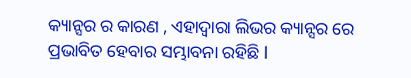କ୍ୟାନ୍ସର ର କାରଣ , ଏହାଦ୍ୱାରା ଲିଭର କ୍ୟାନ୍ସର ରେ ପ୍ରଭାବିତ ହେବାର ସମ୍ଭାବନା ରହିଛି l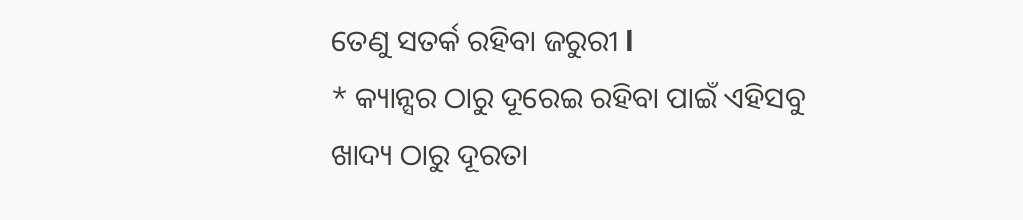ତେଣୁ ସତର୍କ ରହିବା ଜରୁରୀ l
* କ୍ୟାନ୍ସର ଠାରୁ ଦୂରେଇ ରହିବା ପାଇଁ ଏହିସବୁ ଖାଦ୍ୟ ଠାରୁ ଦୂରତା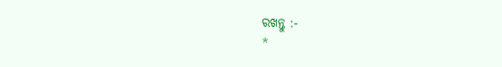ରଖନ୍ତୁ :-
*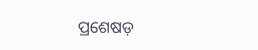ପ୍ରଶେଷଡ଼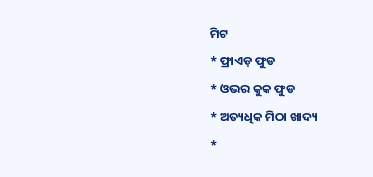ମିଟ
* ଫ୍ରାଏଡ଼ ଫୁଡ
* ଓଭର କୁକ ଫୁଡ
* ଅତ୍ୟଧିକ ମିଠା ଖାଦ୍ୟ
*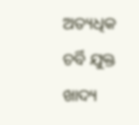ଅତ୍ୟଧିକ ଚର୍ବି ଯୁକ୍ତ ଖାଦ୍ୟ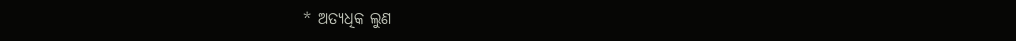* ଅତ୍ୟଧିକ ଲୁଣ